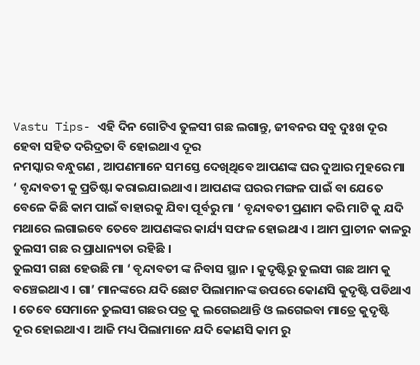Vastu Tips- ଏହି ଦିନ ଗୋଟିଏ ତୁଳସୀ ଗଛ ଲଗାନ୍ତୁ, ଜୀବନର ସବୁ ଦୁଃଖ ଦୂର ହେବା ସହିତ ଦରିଦ୍ରତା ବି ହୋଇଥାଏ ଦୂର
ନମସ୍କାର ବନ୍ଧୁଗଣ , ଆପଣମାନେ ସମସ୍ତେ ଦେଖିଥିବେ ଆପଣଙ୍କ ଘର ଦୁଆର ମୁହରେ ମା ‘ ବୃନ୍ଦାବତୀ କୁ ପ୍ରତିଷ୍ଟା କରାଇଯାଇଥାଏ । ଆପଣଙ୍କ ଘରର ମଙ୍ଗଳ ପାଇଁ ବା ଯେତେ ବେଳେ କିଛି କାମ ପାଇଁ ବାହାରକୁ ଯିବା ପୂର୍ବରୁ ମା ‘ ବୃନ୍ଦାବତୀ ପ୍ରଣାମ କରି ମାଟି କୁ ଯଦି ମଥାରେ ଲଗାଇବେ ତେବେ ଆପଣଙ୍କର କାର୍ଯ୍ୟ ସଫଳ ହୋଇଥାଏ । ଆମ ପ୍ରାଚୀନ କାଳରୁ ତୁଲସୀ ଗଛ ର ପ୍ରାଧାନ୍ୟତା ରହିଛି ।
ତୁଲସୀ ଗଛା ହେଉଛି ମା ‘ ବୃନ୍ଦାବତୀ ଙ୍କ ନିବାସ ସ୍ଥାନ । କୁଦୃଷ୍ଟିରୁ ତୁଲସୀ ଗଛ ଆମ କୁ ବଞ୍ଚେଇଥାଏ । ଗା’ ମାନଙ୍କରେ ଯଦି ଛୋଟ ପିଲାମାନଙ୍କ ଉପରେ କୋଣସି କୁଦୃଷ୍ଟି ପଡିଥାଏ । ତେବେ ସେମାନେ ତୁଲସୀ ଗଛର ପତ୍ର କୁ ଲଗେଇଥାନ୍ତି ଓ ଲଗେଇବା ମାତ୍ରେ କୁଦୃଷ୍ଟି ଦୂର ହୋଇଥାଏ । ଆଜି ମଧ୍ୟ ପିଲାମାନେ ଯଦି କୋଣସି କାମ ରୁ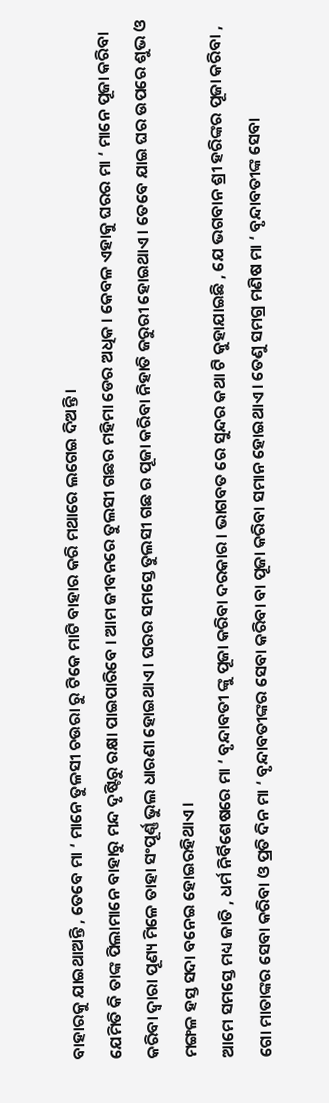ବାହାରକୁ ଯାଇଥାଅନ୍ତି , ତେବେ ମା ‘ ମାନେ ତୁଳସୀ ଚଉରା ରୁ ଟିକେ ମାଟି ବାହାର କରି ମଥାରେ ଲଗେଇ ଦିଅନ୍ତି ।
ଯେମିତି କି ତାଙ୍କ ପିଲାମାନେ ବାହାରୁ ମନ୍ଦ ଦୃଷ୍ଟିରୁ ରକ୍ଷା ପାଇପାରିବେ । ଆମ ଜୀବନରେ ତୁଲସୀ ଗଛର ମହିମା ଡେର ଅଧିକ । କେବଳ ଏହାକୁ ଘରର ମା ‘ ମାନେ ପୂଜା କରିବା କରିବା ଦ୍ଵାରା ପୂଣ୍ୟ ମିଳେ ତାହା ସଂପୂର୍ଣ୍ଣ ଭୁଲ ଧାରଣା ହୋଇଥାଏ । ଘରର ସମସ୍ତେ ତୁଲସୀ ଗଛ ର ପୂଜା କରିବା ନିହାତି ଜରୁରୀ ହୋଇଥାଏ । ତେବେ ଯାଇ ଘର ଉପରେ ଶୁଭ ଓ ମଙ୍ଗଳ ହସ୍ତ ସଦା ବନେଇ ହୋଇରହିଥାଏ ।
ଆମେ ସମସ୍ତେ ମଧ୍ୟ ଜାତି , ଧର୍ମ ନିର୍ବିଶେଷରେ ମା ‘ ବୃନ୍ଦାବତୀ ଙ୍କୁ ପୂଜା କରିବା ଦରକାର । ଭାଗବତ ରେ ସୁନ୍ଦର କଥା ଟି କୁହାଯାଇଛି , ଯେ ଭଗବାନ ଶ୍ରୀ ହରିଙ୍କର ପୂଜା କରିବା , ଗୋ ମାତାଙ୍କର ସେବା କରିବା ଓ ପ୍ରତି ଦିନ ମା ‘ ବୃନ୍ଦାବତୀଙ୍କର ସେବା କରିବା ବା ପୂଜା କରିବା ସମାନ ହୋଇଥାଏ । ତେଣୁ ସମଗ୍ର ମଣିଷ ମା ‘ ବୃନ୍ଦାବତୀଙ୍କ ସେବା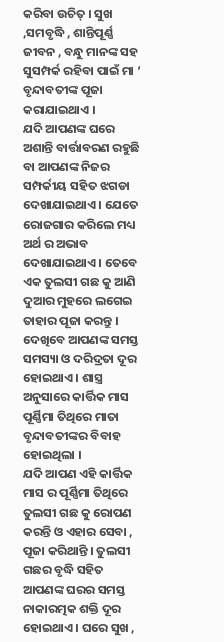କରିବା ଉଚିତ୍ । ସୁଖ ,ସମବୃଦ୍ଧି , ଶାନ୍ତିପୂର୍ଣ୍ଣ ଜୀବନ , ବନ୍ଧୁ ମାନଙ୍କ ସହ ସୁସମ୍ପର୍କ ରହିବା ପାଇଁ ମା ‘ ବୃନ୍ଦାବତୀଙ୍କ ପୂଜା କରାଯାଇଥାଏ ।
ଯଦି ଆପଣଙ୍କ ଘରେ ଅଶାନ୍ତି ବାର୍ତ୍ତାବରଣ ରହୁଛି ବା ଆପଣଙ୍କ ନିଜର ସମ୍ପର୍କୀୟ ସହିତ ଝଗଡା ଦେଖାଯାଇଥାଏ । ଯେତେ ରୋଜଗାର କରିଲେ ମଧ୍ୟ ଅର୍ଥ ର ଅଭାବ ଦେଖାଯାଇଥାଏ । ତେବେ ଏକ ତୁଲସୀ ଗଛ କୁ ଆଣି ଦୁଆର ମୁହରେ ଲଗେଇ ତାହାର ପୂଜା କରନ୍ତୁ । ଦେଖିବେ ଆପଣଙ୍କ ସମସ୍ତ ସମସ୍ୟା ଓ ଦରିଦ୍ରତା ଦୂର ହୋଇଥାଏ । ଶାସ୍ତ୍ର ଅନୁସାରେ କାର୍ତ୍ତିକ ମାସ ପୂର୍ଣ୍ଣିମା ତିଥିରେ ମାତା ବୃନ୍ଦାବତୀଙ୍କର ବିବାହ ହୋଇଥିଲା ।
ଯଦି ଆପଣ ଏହି କାର୍ତ୍ତିକ ମାସ ର ପୂର୍ଣ୍ଣିମା ତିଥିରେ ତୁଲସୀ ଗଛ କୁ ରୋପଣ କରନ୍ତି ଓ ଏହାର ସେବା , ପୂଜା କରିଥାନ୍ତି । ତୁଲସୀ ଗଛର ବୃଦ୍ଧି ସହିତ ଆପଣଙ୍କ ଘରର ସମସ୍ତ ନାକାରତ୍ମକ ଶକ୍ତି ଦୂର ହୋଇଥାଏ । ଘରେ ସୁଖ ,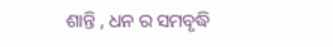ଶାନ୍ତି , ଧନ ର ସମବୃଦ୍ଧି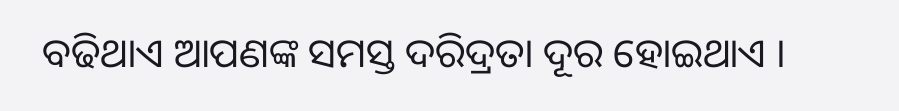ବଢିଥାଏ ଆପଣଙ୍କ ସମସ୍ତ ଦରିଦ୍ରତା ଦୂର ହୋଇଥାଏ ।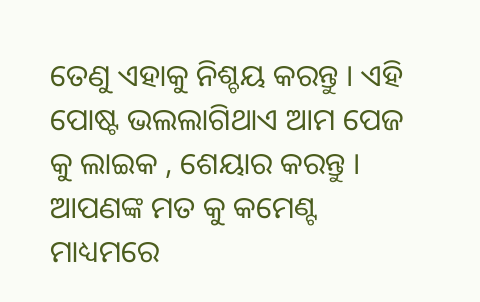ତେଣୁ ଏହାକୁ ନିଶ୍ଚୟ କରନ୍ତୁ । ଏହି ପୋଷ୍ଟ ଭଲଲାଗିଥାଏ ଆମ ପେଜ କୁ ଲାଇକ , ଶେୟାର କରନ୍ତୁ । ଆପଣଙ୍କ ମତ କୁ କମେଣ୍ଟ ମାଧ୍ୟମରେ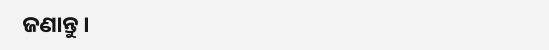ଜଣାନ୍ତୁ ।